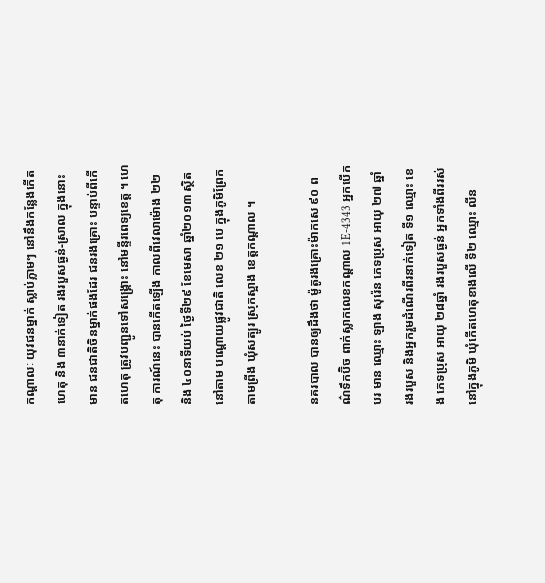កណ្តាលៈ យុវជនម្នាក់ ស្លាប់ភ្លាមៗ នៅនឹងកន្លែងកើតហេតុ និង ៣នាក់ទៀត រងរបួសធ្ងន់-ស្រាល ក្នុងនោះមាន ជនជាតិចិនម្នាក់ផងដែរ ជនរងគ្រោះ បន្ទាប់ពីកើតហេតុ ត្រូវបញ្ជូនទៅសង្គ្រោះ នៅមន្ទីរពេទ្យខេត្ត ។ ហេតុ ការណ៍នេះ បានកើតឡើង កាលពីវេលាម៉ោង ២២ និង ៤០នាទីយប់ ថ្ងៃទី២៩ ខែមេសា ឆ្នាំ២០១៣ ស្ថិតនៅតាម បណ្តោយផ្លូវជាតិ លេខ ២១ បេ ក្នុងភូមិព្រែកតាមព្រីង ឃុំសត្បូរ ស្រុកស្អាង ខេត្តកណ្តាល ។

នគរបាល បានឲ្យដឹងថា ម៉ូតូរងគ្រោះម៉ាកសេ ៩០ ពណ៌ទឹកប៊ិច ពាក់ស្លាកលេខកណ្តាល 1E-4343 អ្នកបើកបរ មាន ឈ្មោះ ឡាង សុរ៉េន ភេទប្រុស អាយុ ២៧ ឆ្នាំ រងរបួស និងអ្នករួមដំណើរពីរនាក់ទៀត ទី១ ឈ្មោះ ខេង ភេទប្រុស អាយុ ២៨ឆ្នាំ រងរបួសធ្ងន់ អ្នកទាំងពីររស់នៅក្នុងភូមិ ឃុំកើតហេតុខាងលើ ទី២ ឈ្មោះ លីន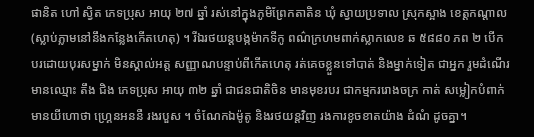ផានិត ហៅ ស្វិត ភេទប្រុស អាយុ ២៧ ឆ្នាំ រស់នៅក្នុងភូមិព្រែកតាតិន ឃុំ ស្វាយប្រទាល ស្រុកស្អាង ខេត្តកណ្តាល (ស្លាប់ភ្លាមនៅនឹងកន្លែងកើតហេតុ) ។ រីឯរថយន្តបង្កម៉ាកទីកូ ពណ៌ក្រហមពាក់ស្លាកលេខ ឆ ៥៨៨០ ភព ២ បើកបរដោយបុរសម្នាក់ មិនស្គាល់អត្ត សញ្ញាណបន្ទាប់ពីកើតហេតុ រត់គេចខ្លួនទៅបាត់ និងម្នាក់ទៀត ជាអ្នក រួមដំណើរមានឈ្មោះ តឹង ជិង ភេទប្រុស អាយុ ៣២ ឆ្នាំ ជាជនជាតិចិន មានមុខរបរ ជាកម្មកររោងចក្រ កាត់ សម្លៀកបំពាក់ មានយីហោថា ហ្គ្រេនអននឺ រងរបួស ។ ចំណែកឯម៉ូតូ និងរថយន្តវិញ រងការខូចខាតយ៉ាង ដំណំ ដូចគ្នា។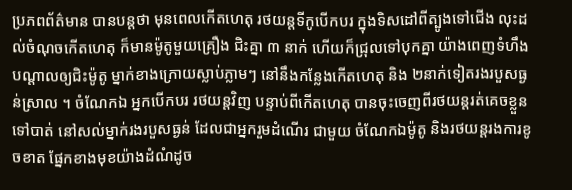ប្រភពព័ត៌មាន បានបន្តថា មុនពេលកើតហេតុ រថយន្តទីកូបើកបរ ក្នុងទិសដៅពីត្បូងទៅជើង លុះដល់ចំណុចកើតហេតុ ក៏មានម៉ូតូមួយគ្រឿង ជិះគ្នា ៣ នាក់ ហើយក៏ជ្រុលទៅបុកគ្នា យ៉ាងពេញទំហឹង បណ្តាលឲ្យជិះម៉ូតូ ម្នាក់ខាងក្រោយស្លាប់ភ្លាមៗ នៅនឹងកន្លែងកើតហេតុ និង ២នាក់ទៀតរងរបួសធ្ងន់ស្រាល ។ ចំណែកឯ អ្នកបើកបរ រថយន្តវិញ បន្ទាប់ពីកើតហេតុ បានចុះចេញពីរថយន្តរត់គេចខ្លួនទៅបាត់ នៅសល់ម្នាក់រងរបួសធ្ងន់ ដែលជាអ្នករួមដំណើរ ជាមួយ ចំណែកឯម៉ូតូ និងរថយន្តរងការខូចខាត ផ្នែកខាងមុខយ៉ាងដំណំដូច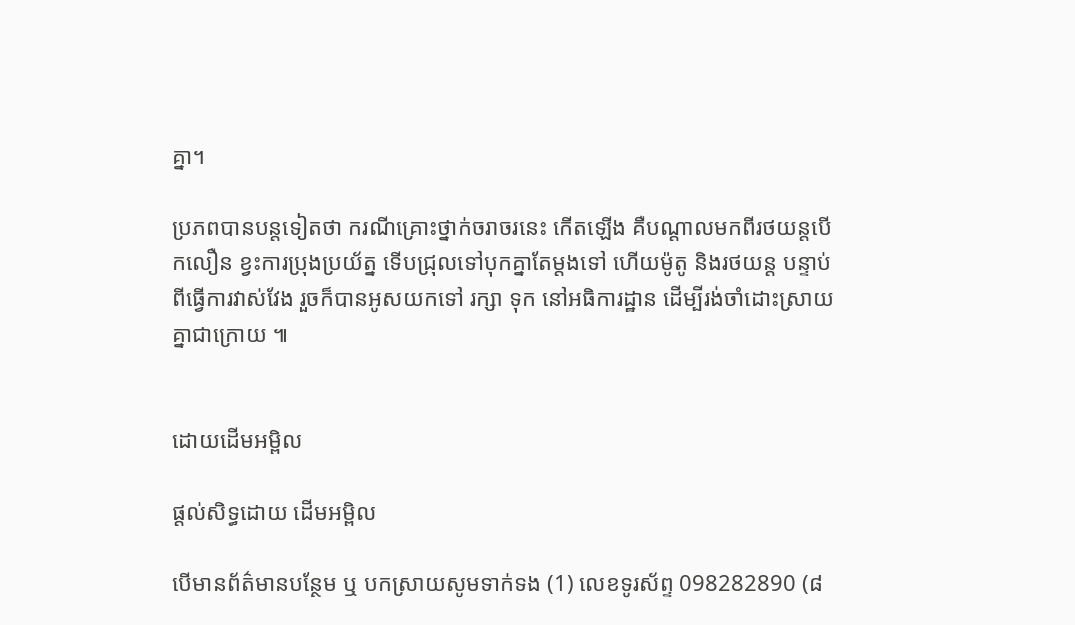គ្នា។

ប្រភពបានបន្តទៀតថា ករណីគ្រោះថ្នាក់ចរាចរនេះ កើតឡើង គឺបណ្តាលមកពីរថយន្តបើកលឿន ខ្វះការប្រុងប្រយ័ត្ន ទើបជ្រុលទៅបុកគ្នាតែម្តងទៅ ហើយម៉ូតូ និងរថយន្ត បន្ទាប់ពីធ្វើការវាស់វែង រួចក៏បានអូសយកទៅ រក្សា ទុក នៅអធិការដ្ឋាន ដើម្បីរង់ចាំដោះស្រាយគ្នាជាក្រោយ ៕


ដោយដើមអម្ពិល

ផ្តល់សិទ្ធដោយ ដើមអម្ពិល

បើមានព័ត៌មានបន្ថែម ឬ បកស្រាយសូមទាក់ទង (1) លេខទូរស័ព្ទ 098282890 (៨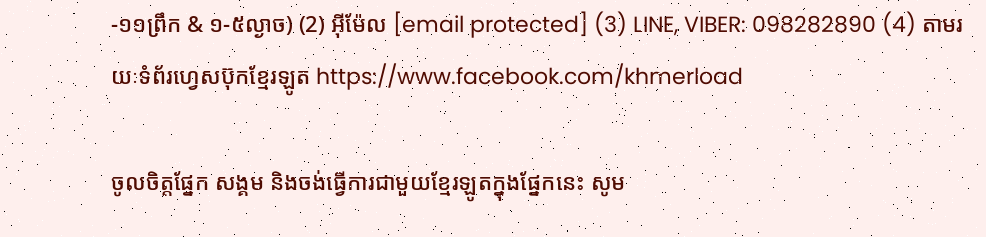-១១ព្រឹក & ១-៥ល្ងាច) (2) អ៊ីម៉ែល [email protected] (3) LINE, VIBER: 098282890 (4) តាមរយៈទំព័រហ្វេសប៊ុកខ្មែរឡូត https://www.facebook.com/khmerload

ចូលចិត្តផ្នែក សង្គម និងចង់ធ្វើការជាមួយខ្មែរឡូតក្នុងផ្នែកនេះ សូម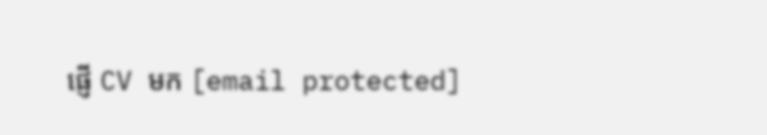ផ្ញើ CV មក [email protected]